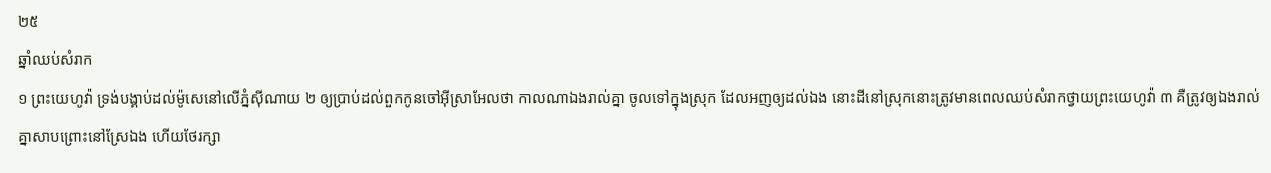២៥
ឆ្នាំឈប់សំរាក
១ ព្រះយេហូវ៉ា ទ្រង់បង្គាប់ដល់ម៉ូសេនៅលើភ្នំស៊ីណាយ ២ ឲ្យប្រាប់ដល់ពួកកូនចៅអ៊ីស្រាអែលថា កាលណាឯងរាល់គ្នា ចូលទៅក្នុងស្រុក ដែលអញឲ្យដល់ឯង នោះដីនៅស្រុកនោះត្រូវមានពេលឈប់សំរាកថ្វាយព្រះយេហូវ៉ា ៣ គឺត្រូវឲ្យឯងរាល់គ្នាសាបព្រោះនៅស្រែឯង ហើយថែរក្សា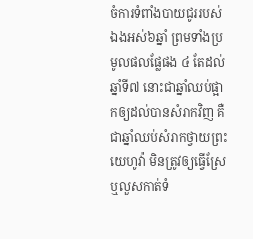ចំការទំពាំងបាយជូររបស់ឯងអស់៦ឆ្នាំ ព្រមទាំងប្រមូលផលផ្លែផង ៤ តែដល់ឆ្នាំទី៧ នោះជាឆ្នាំឈប់ផ្អាកឲ្យដល់បានសំរាកវិញ គឺជាឆ្នាំឈប់សំរាកថ្វាយព្រះយេហូវ៉ា មិនត្រូវឲ្យធ្វើស្រែ ឬលួសកាត់ទំ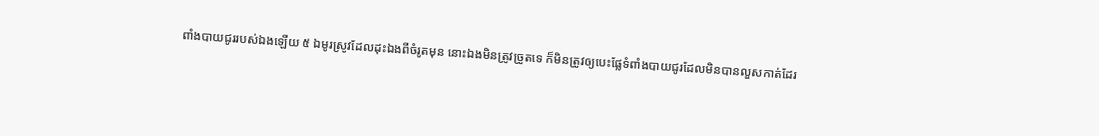ពាំងបាយជូររបស់ឯងឡើយ ៥ ឯមូរស្រូវដែលដុះឯងពីចំរូតមុន នោះឯងមិនត្រូវច្រូតទេ ក៏មិនត្រូវឲ្យបេះផ្លែទំពាំងបាយជូរដែលមិនបានលួសកាត់ដែរ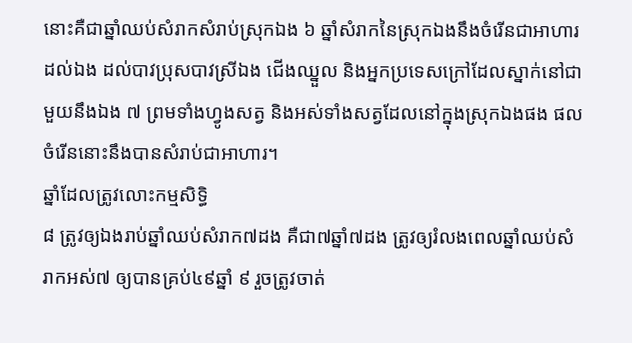នោះគឺជាឆ្នាំឈប់សំរាកសំរាប់ស្រុកឯង ៦ ឆ្នាំសំរាកនៃស្រុកឯងនឹងចំរើនជាអាហារដល់ឯង ដល់បាវប្រុសបាវស្រីឯង ជើងឈ្នួល និងអ្នកប្រទេសក្រៅដែលស្នាក់នៅជាមួយនឹងឯង ៧ ព្រមទាំងហ្វូងសត្វ និងអស់ទាំងសត្វដែលនៅក្នុងស្រុកឯងផង ផលចំរើននោះនឹងបានសំរាប់ជាអាហារ។
ឆ្នាំដែលត្រូវលោះកម្មសិទ្ធិ
៨ ត្រូវឲ្យឯងរាប់ឆ្នាំឈប់សំរាក៧ដង គឺជា៧ឆ្នាំ៧ដង ត្រូវឲ្យរំលងពេលឆ្នាំឈប់សំរាកអស់៧ ឲ្យបានគ្រប់៤៩ឆ្នាំ ៩ រួចត្រូវចាត់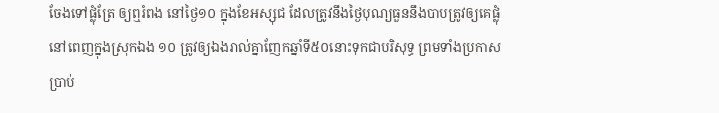ចែងទៅផ្លុំត្រែ ឲ្យឮរំពង នៅថ្ងៃ១០ ក្នុងខែអស្សុជ ដែលត្រូវនឹងថ្ងៃបុណ្យធួននឹងបាបត្រូវឲ្យគេផ្លុំ នៅពេញក្នុងស្រុកឯង ១០ ត្រូវឲ្យឯងរាល់គ្នាញែកឆ្នាំទី៥០នោះទុកជាបរិសុទ្ធ ព្រមទាំងប្រកាសប្រាប់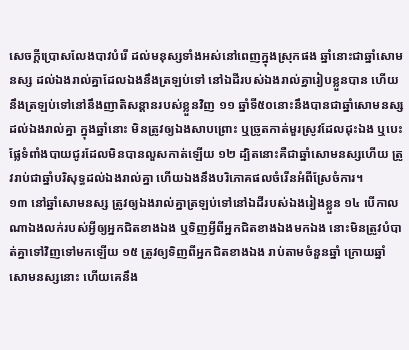សេចក្តីប្រោសលែងបាវបំរើ ដល់មនុស្សទាំងអស់នៅពេញក្នុងស្រុកផង ឆ្នាំនោះជាឆ្នាំសោមនស្ស ដល់ឯងរាល់គ្នាដែលឯងនឹងត្រឡប់ទៅ នៅឯដីរបស់ឯងរាល់គ្នារៀបខ្លួនបាន ហើយនឹងត្រឡប់ទៅនៅនឹងញាតិសន្តានរបស់ខ្លួនវិញ ១១ ឆ្នាំទី៥០នោះនឹងបានជាឆ្នាំសោមនស្សដល់ឯងរាល់គ្នា ក្នុងឆ្នាំនោះ មិនត្រូវឲ្យឯងសាបព្រោះ ឬច្រូតកាត់មួរស្រូវដែលដុះឯង ឬបេះផ្លែទំពាំងបាយជូរដែលមិនបានលួសកាត់ឡើយ ១២ ដ្បិតនោះគឺជាឆ្នាំសោមនស្សហើយ ត្រូវរាប់ជាឆ្នាំបរិសុទ្ធដល់ឯងរាល់គ្នា ហើយឯងនឹងបរិភោគផលចំរើនអំពីស្រែចំការ។
១៣ នៅឆ្នាំសោមនស្ស ត្រូវឲ្យឯងរាល់គ្នាត្រឡប់ទៅនៅឯដីរបស់ឯងរៀងខ្លួន ១៤ បើកាលណាឯងលក់របស់អ្វីឲ្យអ្នកជិតខាងឯង ឬទិញអ្វីពីអ្នកជិតខាងឯងមកឯង នោះមិនត្រូវបំបាត់គ្នាទៅវិញទៅមកឡើយ ១៥ ត្រូវឲ្យទិញពីអ្នកជិតខាងឯង រាប់តាមចំនួនឆ្នាំ ក្រោយឆ្នាំសោមនស្សនោះ ហើយគេនឹង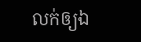លក់ឲ្យឯ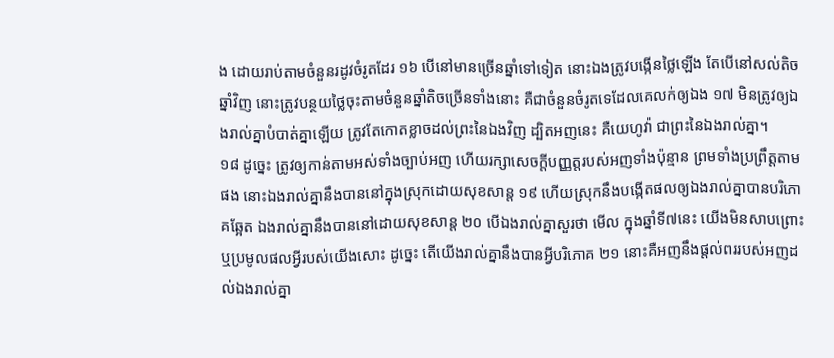ង ដោយរាប់តាមចំនួនរដូវចំរូតដែរ ១៦ បើនៅមានច្រើនឆ្នាំទៅទៀត នោះឯងត្រូវបង្កើនថ្លៃឡើង តែបើនៅសល់តិចឆ្នាំវិញ នោះត្រូវបន្ថយថ្លៃចុះតាមចំនួនឆ្នាំតិចច្រើនទាំងនោះ គឺជាចំនួនចំរូតទេដែលគេលក់ឲ្យឯង ១៧ មិនត្រូវឲ្យឯងរាល់គ្នាបំបាត់គ្នាឡើយ ត្រូវតែកោតខ្លាចដល់ព្រះនៃឯងវិញ ដ្បិតអញនេះ គឺយេហូវ៉ា ជាព្រះនៃឯងរាល់គ្នា។
១៨ ដូច្នេះ ត្រូវឲ្យកាន់តាមអស់ទាំងច្បាប់អញ ហើយរក្សាសេចក្តីបញ្ញត្តរបស់អញទាំងប៉ុន្មាន ព្រមទាំងប្រព្រឹត្តតាមផង នោះឯងរាល់គ្នានឹងបាននៅក្នុងស្រុកដោយសុខសាន្ត ១៩ ហើយស្រុកនឹងបង្កើតផលឲ្យឯងរាល់គ្នាបានបរិភោគឆ្អែត ឯងរាល់គ្នានឹងបាននៅដោយសុខសាន្ត ២០ បើឯងរាល់គ្នាសួរថា មើល ក្នុងឆ្នាំទី៧នេះ យើងមិនសាបព្រោះ ឬប្រមូលផលអ្វីរបស់យើងសោះ ដូច្នេះ តើយើងរាល់គ្នានឹងបានអ្វីបរិភោគ ២១ នោះគឺអញនឹងផ្តល់ពររបស់អញដល់ឯងរាល់គ្នា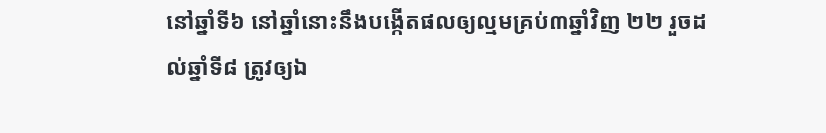នៅឆ្នាំទី៦ នៅឆ្នាំនោះនឹងបង្កើតផលឲ្យល្មមគ្រប់៣ឆ្នាំវិញ ២២ រួចដល់ឆ្នាំទី៨ ត្រូវឲ្យឯ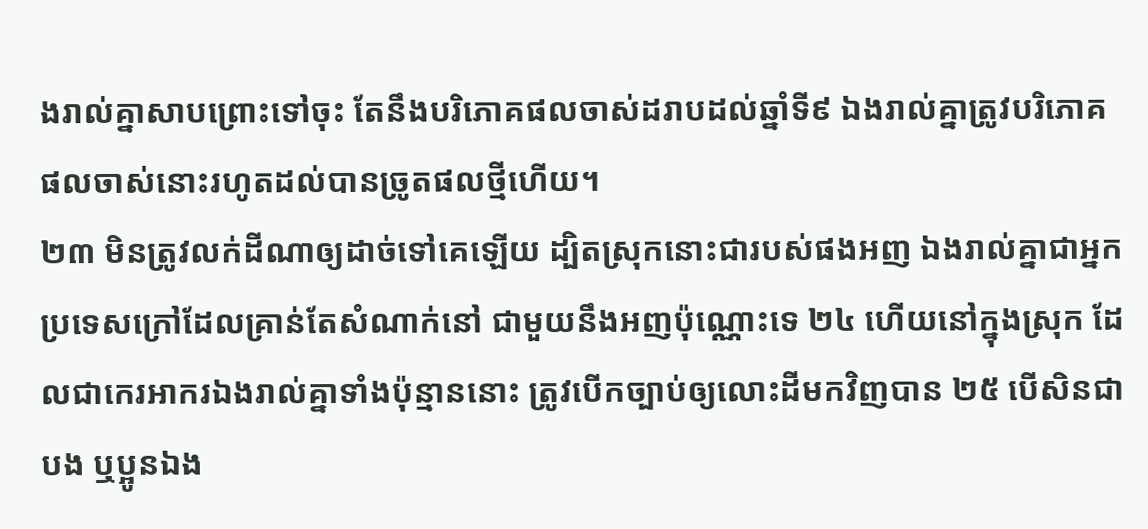ងរាល់គ្នាសាបព្រោះទៅចុះ តែនឹងបរិភោគផលចាស់ដរាបដល់ឆ្នាំទី៩ ឯងរាល់គ្នាត្រូវបរិភោគផលចាស់នោះរហូតដល់បានច្រូតផលថ្មីហើយ។
២៣ មិនត្រូវលក់ដីណាឲ្យដាច់ទៅគេឡើយ ដ្បិតស្រុកនោះជារបស់ផងអញ ឯងរាល់គ្នាជាអ្នកប្រទេសក្រៅដែលគ្រាន់តែសំណាក់នៅ ជាមួយនឹងអញប៉ុណ្ណោះទេ ២៤ ហើយនៅក្នុងស្រុក ដែលជាកេរអាករឯងរាល់គ្នាទាំងប៉ុន្មាននោះ ត្រូវបើកច្បាប់ឲ្យលោះដីមកវិញបាន ២៥ បើសិនជាបង ឬប្អូនឯង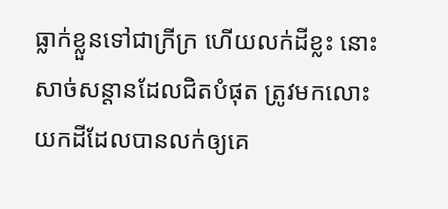ធ្លាក់ខ្លួនទៅជាក្រីក្រ ហើយលក់ដីខ្លះ នោះសាច់សន្តានដែលជិតបំផុត ត្រូវមកលោះយកដីដែលបានលក់ឲ្យគេ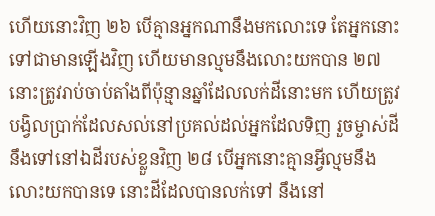ហើយនោះវិញ ២៦ បើគ្មានអ្នកណានឹងមកលោះទេ តែអ្នកនោះទៅជាមានឡើងវិញ ហើយមានល្មមនឹងលោះយកបាន ២៧ នោះត្រូវរាប់ចាប់តាំងពីប៉ុន្មានឆ្នាំដែលលក់ដីនោះមក ហើយត្រូវបង្វិលប្រាក់ដែលសល់នៅប្រគល់ដល់អ្នកដែលទិញ រួចម្ចាស់ដីនឹងទៅនៅឯដីរបស់ខ្លួនវិញ ២៨ បើអ្នកនោះគ្មានអ្វីល្មមនឹងលោះយកបានទេ នោះដីដែលបានលក់ទៅ នឹងនៅ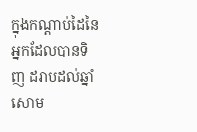ក្នុងកណ្តាប់ដៃនៃអ្នកដែលបានទិញ ដរាបដល់ឆ្នាំសោម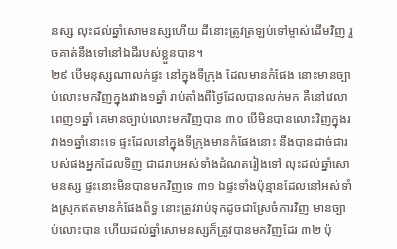នស្ស លុះដល់ឆ្នាំសោមនស្សហើយ ដីនោះត្រូវត្រឡប់ទៅម្ចាស់ដើមវិញ រួចគាត់នឹងទៅនៅឯដីរបស់ខ្លួនបាន។
២៩ បើមនុស្សណាលក់ផ្ទះ នៅក្នុងទីក្រុង ដែលមានកំផែង នោះមានច្បាប់លោះមកវិញក្នុងរវាង១ឆ្នាំ រាប់តាំងពីថ្ងៃដែលបានលក់មក គឺនៅវេលាពេញ១ឆ្នាំ គេមានច្បាប់លោះមកវិញបាន ៣០ បើមិនបានលោះវិញក្នុងរវាង១ឆ្នាំនោះទេ ផ្ទះដែលនៅក្នុងទីក្រុងមានកំផែងនោះ នឹងបានដាច់ជារបស់ផងអ្នកដែលទិញ ជាដរាបអស់ទាំងដំណតរៀងទៅ លុះដល់ឆ្នាំសោមនស្ស ផ្ទះនោះមិនបានមកវិញទេ ៣១ ឯផ្ទះទាំងប៉ុន្មានដែលនៅអស់ទាំងស្រុកឥតមានកំផែងព័ទ្ធ នោះត្រូវរាប់ទុកដូចជាស្រែចំការវិញ មានច្បាប់លោះបាន ហើយដល់ឆ្នាំសោមនស្សក៏ត្រូវបានមកវិញដែរ ៣២ ប៉ុ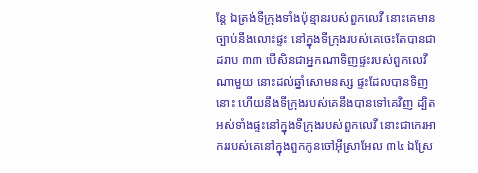ន្តែ ឯត្រង់ទីក្រុងទាំងប៉ុន្មានរបស់ពួកលេវី នោះគេមានច្បាប់នឹងលោះផ្ទះ នៅក្នុងទីក្រុងរបស់គេចេះតែបានជាដរាប ៣៣ បើសិនជាអ្នកណាទិញផ្ទះរបស់ពួកលេវីណាមួយ នោះដល់ឆ្នាំសោមនស្ស ផ្ទះដែលបានទិញនោះ ហើយនឹងទីក្រុងរបស់គេនឹងបានទៅគេវិញ ដ្បិតអស់ទាំងផ្ទះនៅក្នុងទីក្រុងរបស់ពួកលេវី នោះជាកេរអាកររបស់គេនៅក្នុងពួកកូនចៅអ៊ីស្រាអែល ៣៤ ឯស្រែ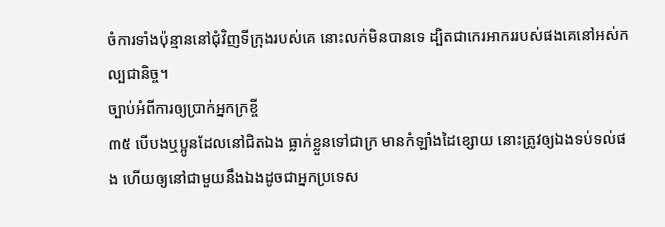ចំការទាំងប៉ុន្មាននៅជុំវិញទីក្រុងរបស់គេ នោះលក់មិនបានទេ ដ្បិតជាកេរអាកររបស់ផងគេនៅអស់កល្បជានិច្ច។
ច្បាប់អំពីការឲ្យប្រាក់អ្នកក្រខ្ចី
៣៥ បើបងឬប្អូនដែលនៅជិតឯង ធ្លាក់ខ្លួនទៅជាក្រ មានកំឡាំងដៃខ្សោយ នោះត្រូវឲ្យឯងទប់ទល់ផង ហើយឲ្យនៅជាមួយនឹងឯងដូចជាអ្នកប្រទេស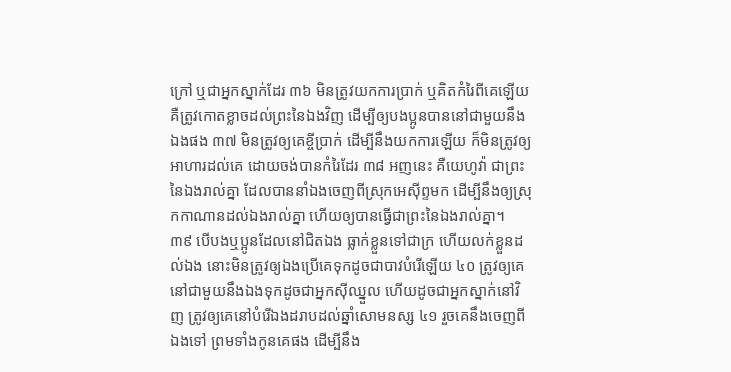ក្រៅ ឬជាអ្នកស្នាក់ដែរ ៣៦ មិនត្រូវយកការប្រាក់ ឬគិតកំរៃពីគេឡើយ គឺត្រូវកោតខ្លាចដល់ព្រះនៃឯងវិញ ដើម្បីឲ្យបងប្អូនបាននៅជាមួយនឹងឯងផង ៣៧ មិនត្រូវឲ្យគេខ្ចីប្រាក់ ដើម្បីនឹងយកការឡើយ ក៏មិនត្រូវឲ្យអាហារដល់គេ ដោយចង់បានកំរៃដែរ ៣៨ អញនេះ គឺយេហូវ៉ា ជាព្រះនៃឯងរាល់គ្នា ដែលបាននាំឯងចេញពីស្រុកអេស៊ីព្ទមក ដើម្បីនឹងឲ្យស្រុកកាណានដល់ឯងរាល់គ្នា ហើយឲ្យបានធ្វើជាព្រះនៃឯងរាល់គ្នា។
៣៩ បើបងឬប្អូនដែលនៅជិតឯង ធ្លាក់ខ្លួនទៅជាក្រ ហើយលក់ខ្លួនដល់ឯង នោះមិនត្រូវឲ្យឯងប្រើគេទុកដូចជាបាវបំរើឡើយ ៤០ ត្រូវឲ្យគេនៅជាមួយនឹងឯងទុកដូចជាអ្នកស៊ីឈ្នួល ហើយដូចជាអ្នកស្នាក់នៅវិញ ត្រូវឲ្យគេនៅបំរើឯងដរាបដល់ឆ្នាំសោមនស្ស ៤១ រួចគេនឹងចេញពីឯងទៅ ព្រមទាំងកូនគេផង ដើម្បីនឹង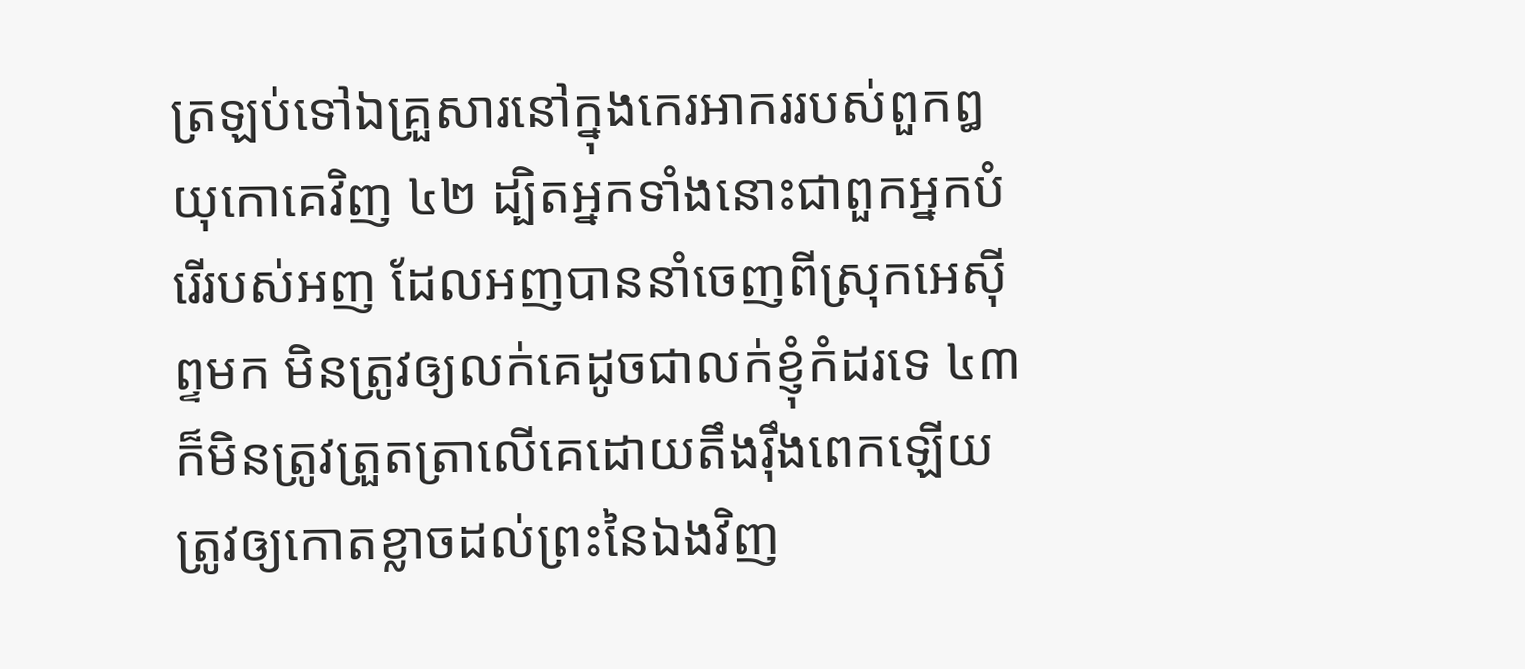ត្រឡប់ទៅឯគ្រួសារនៅក្នុងកេរអាកររបស់ពួកឰយុកោគេវិញ ៤២ ដ្បិតអ្នកទាំងនោះជាពួកអ្នកបំរើរបស់អញ ដែលអញបាននាំចេញពីស្រុកអេស៊ីព្ទមក មិនត្រូវឲ្យលក់គេដូចជាលក់ខ្ញុំកំដរទេ ៤៣ ក៏មិនត្រូវត្រួតត្រាលើគេដោយតឹងរ៉ឹងពេកឡើយ ត្រូវឲ្យកោតខ្លាចដល់ព្រះនៃឯងវិញ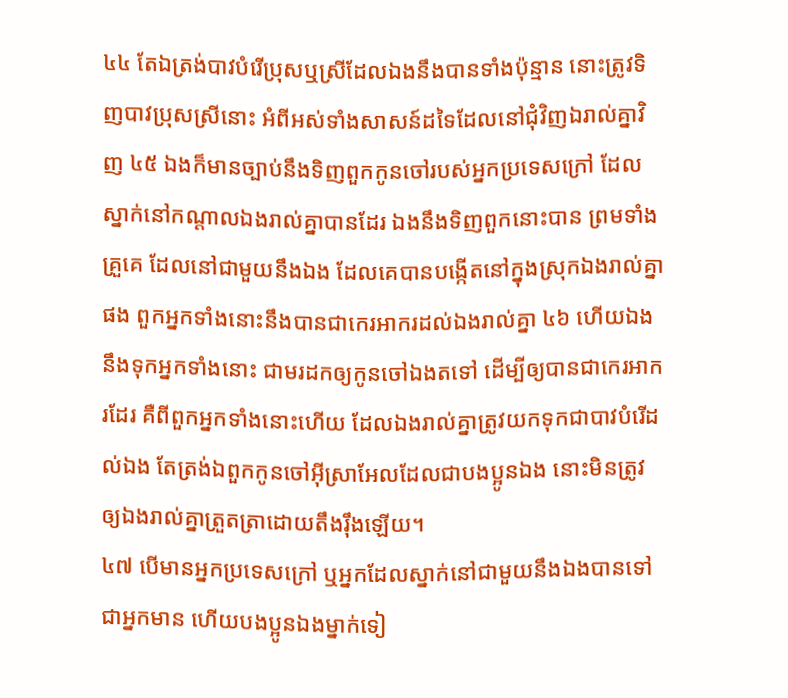៤៤ តែឯត្រង់បាវបំរើប្រុសឬស្រីដែលឯងនឹងបានទាំងប៉ុន្មាន នោះត្រូវទិញបាវប្រុសស្រីនោះ អំពីអស់ទាំងសាសន៍ដទៃដែលនៅជុំវិញឯរាល់គ្នាវិញ ៤៥ ឯងក៏មានច្បាប់នឹងទិញពួកកូនចៅរបស់អ្នកប្រទេសក្រៅ ដែលស្នាក់នៅកណ្តាលឯងរាល់គ្នាបានដែរ ឯងនឹងទិញពួកនោះបាន ព្រមទាំងគ្រួគេ ដែលនៅជាមួយនឹងឯង ដែលគេបានបង្កើតនៅក្នុងស្រុកឯងរាល់គ្នាផង ពួកអ្នកទាំងនោះនឹងបានជាកេរអាករដល់ឯងរាល់គ្នា ៤៦ ហើយឯងនឹងទុកអ្នកទាំងនោះ ជាមរដកឲ្យកូនចៅឯងតទៅ ដើម្បីឲ្យបានជាកេរអាករដែរ គឺពីពួកអ្នកទាំងនោះហើយ ដែលឯងរាល់គ្នាត្រូវយកទុកជាបាវបំរើដល់ឯង តែត្រង់ឯពួកកូនចៅអ៊ីស្រាអែលដែលជាបងប្អូនឯង នោះមិនត្រូវឲ្យឯងរាល់គ្នាត្រួតត្រាដោយតឹងរ៉ឹងឡើយ។
៤៧ បើមានអ្នកប្រទេសក្រៅ ឬអ្នកដែលស្នាក់នៅជាមួយនឹងឯងបានទៅជាអ្នកមាន ហើយបងប្អូនឯងម្នាក់ទៀ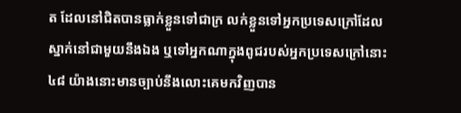ត ដែលនៅជិតបានធ្លាក់ខ្លួនទៅជាក្រ លក់ខ្លួនទៅអ្នកប្រទេសក្រៅដែលស្នាក់នៅជាមួយនឹងឯង ឬទៅអ្នកណាក្នុងពូជរបស់អ្នកប្រទេសក្រៅនោះ ៤៨ យ៉ាងនោះមានច្បាប់នឹងលោះគេមកវិញបាន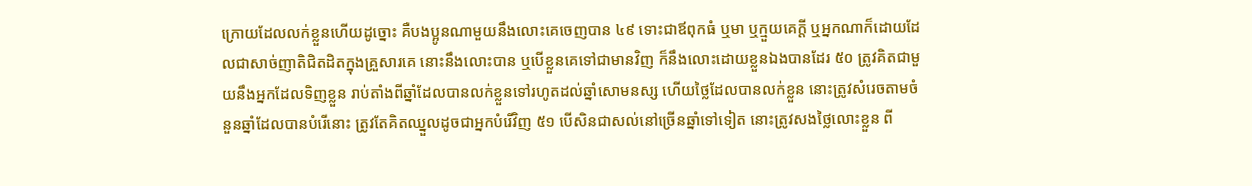ក្រោយដែលលក់ខ្លួនហើយដូច្នោះ គឺបងប្អូនណាមួយនឹងលោះគេចេញបាន ៤៩ ទោះជាឪពុកធំ ឬមា ឬក្មួយគេក្តី ឬអ្នកណាក៏ដោយដែលជាសាច់ញាតិជិតដិតក្នុងគ្រួសារគេ នោះនឹងលោះបាន ឬបើខ្លួនគេទៅជាមានវិញ ក៏នឹងលោះដោយខ្លួនឯងបានដែរ ៥០ ត្រូវគិតជាមួយនឹងអ្នកដែលទិញខ្លួន រាប់តាំងពីឆ្នាំដែលបានលក់ខ្លួនទៅរហូតដល់ឆ្នាំសោមនស្ស ហើយថ្លៃដែលបានលក់ខ្លួន នោះត្រូវសំរេចតាមចំនួនឆ្នាំដែលបានបំរើនោះ ត្រូវតែគិតឈ្នួលដូចជាអ្នកបំរើវិញ ៥១ បើសិនជាសល់នៅច្រើនឆ្នាំទៅទៀត នោះត្រូវសងថ្លៃលោះខ្លួន ពី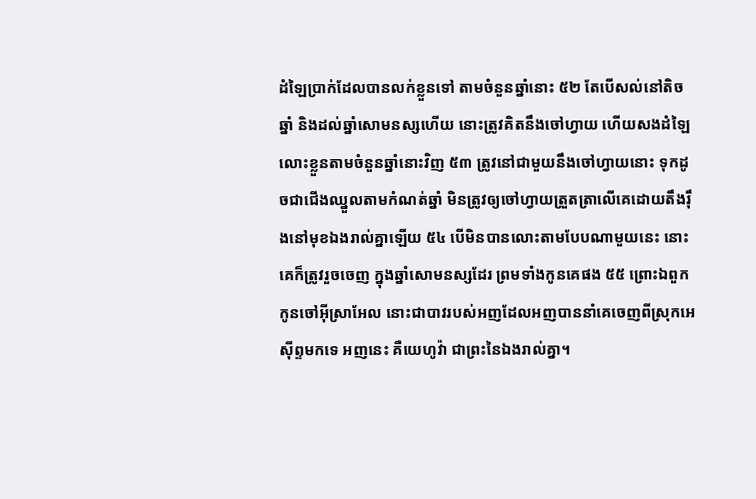ដំឡៃប្រាក់ដែលបានលក់ខ្លួនទៅ តាមចំនួនឆ្នាំនោះ ៥២ តែបើសល់នៅតិចឆ្នាំ និងដល់ឆ្នាំសោមនស្សហើយ នោះត្រូវគិតនឹងចៅហ្វាយ ហើយសងដំឡៃលោះខ្លួនតាមចំនួនឆ្នាំនោះវិញ ៥៣ ត្រូវនៅជាមួយនឹងចៅហ្វាយនោះ ទុកដូចជាជើងឈ្នួលតាមកំណត់ឆ្នាំ មិនត្រូវឲ្យចៅហ្វាយត្រួតត្រាលើគេដោយតឹងរ៉ឹងនៅមុខឯងរាល់គ្នាឡើយ ៥៤ បើមិនបានលោះតាមបែបណាមួយនេះ នោះគេក៏ត្រូវរួចចេញ ក្នុងឆ្នាំសោមនស្សដែរ ព្រមទាំងកូនគេផង ៥៥ ព្រោះឯពួកកូនចៅអ៊ីស្រាអែល នោះជាបាវរបស់អញដែលអញបាននាំគេចេញពីស្រុកអេស៊ីព្ទមកទេ អញនេះ គឺយេហូវ៉ា ជាព្រះនៃឯងរាល់គ្នា។